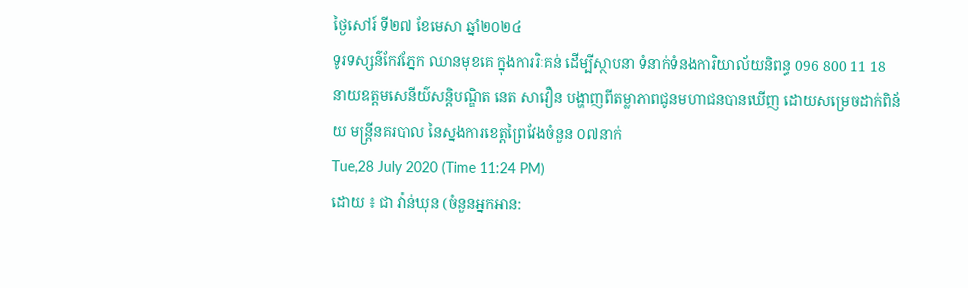ថ្ងៃសៅរ៍ ទី២៧ ខែមេសា ឆ្នាំ២០២៤
ទូរទស្សន៌កែវភ្នែក ឈានមុខគេ ក្នុងការរិៈគន់ ដើម្បីស្ថាបនា ទំនាក់ទំនងការិយាល័យនិពន្ធ 096 800 11 18
នាយឧត្តមសេនីយ៌សន្តិបណ្ឌិត នេត សាវឿន បង្ហាញពីតម្លាភាពជូនមហាជនបានឃើញ ដោយសម្រេចដាក់ពិន័យ មន្ត្រីនគរបាល នៃស្នងការខេត្តព្រៃវែងចំនួន ០៧នាក់
Tue,28 July 2020 (Time 11:24 PM)
ដោយ ៖ ជា វ៉ាន់ឃុន (ចំនួនអ្នកអាន: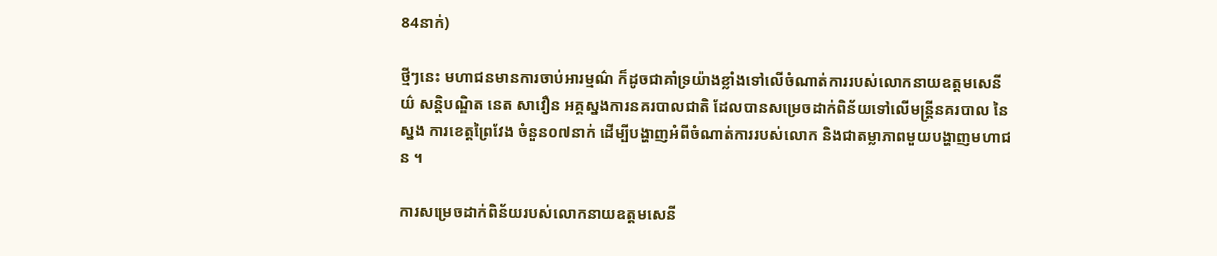84នាក់)

ថ្មីៗនេះ មហាជនមានការចាប់អារម្មណ៌ ក៏ដូចជាគាំទ្រយ៉ាងខ្លាំងទៅលើចំណាត់ការរបស់លោកនាយឧត្តមសេនីយ៌ សន្តិបណ្ឌិត នេត សាវឿន អគ្គស្នងការនគរបាលជាតិ ដែលបានសម្រេចដាក់ពិន័យទៅលើមន្ត្រីនគរបាល នៃស្នង ការខេត្តព្រៃវែង ចំនួន០៧នាក់ ដើម្បីបង្ហាញអំពីចំណាត់ការរបស់លោក និងជាតម្លាភាពមួយបង្ហាញមហាជន ។

ការសម្រេចដាក់ពិន័យរបស់លោកនាយឧត្តមសេនី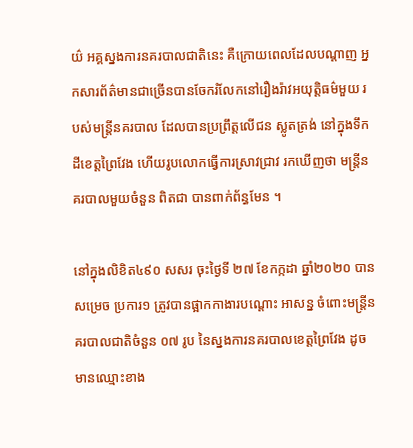យ៌ អគ្គស្នងការនគរបាលជាតិនេះ គឺក្រោយពេលដែលបណ្តាញ អ្នកសារព័ត៌មានជាច្រើនបានចែករំលែកនៅរឿងរ៉ាវអយុត្តិធម៌មួយ របស់មន្ត្រីនគរបាល ដែលបានប្រព្រឹត្តលើជន ស្លូតត្រង់ នៅក្នុងទឹកដីខេត្តព្រៃវែង ហើយរូបលោកធ្វើការស្រាវជ្រាវ រកឃើញថា មន្ត្រីនគរបាលមួយចំនួន ពិតជា បានពាក់ព័ន្ធមែន ។

នៅក្នុងលិខិត៤៩០ សសរ ចុះថ្ងៃទី ២៧ ខែកក្កដា ឆ្នាំ២០២០ បានសម្រេច ប្រការ១ ត្រូវបានផ្អាកកាងារបណ្តោះ អាសន្ន ចំពោះមន្ត្រីនគរបាលជាតិចំនួន ០៧ រូប នៃស្នងការនគរបាលខេត្តព្រៃវែង ដូចមានឈ្មោះខាង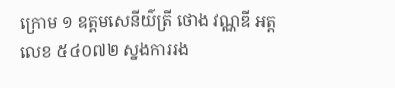ក្រោម ១ ឧត្តមសេនីយ៌ត្រី ថោង វណ្ណឌី អត្តលេខ ៥៤០៧២ ស្នងការរង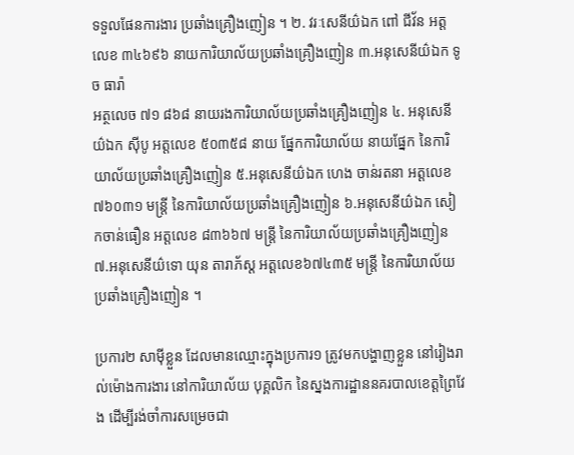ទទួលផែនការងារ ប្រឆាំងគ្រឿងញៀន ។ ២. វរៈសេនីយ៌ឯក ពៅ ជីវ័ន អត្តលេខ ៣៤៦៩៦ នាយការិយាល័យប្រឆាំងគ្រឿងញៀន ៣.អនុសេនីយ៌ឯក ទូច ធារ៉ា
អត្ថលេច ៧១ ៨៦៨ នាយរងការិយាល័យប្រឆាំងគ្រឿងញៀន ៤. អនុសេនីយ៌ឯក ស៊ីបូ អត្តលេខ ៥០៣៥៨ នាយ ផ្នែកការិយាល័យ នាយផ្នែក នៃការិយាល័យប្រឆាំងគ្រឿងញៀន ៥.អនុសេនីយ៌ឯក ហេង ចាន់រតនា អត្តលេខ ៧៦០៣១ មន្ត្រី នៃការិយាល័យប្រឆាំងគ្រឿងញៀន ៦.អនុសេនីយ៌ឯក សៀកចាន់ធឿន អត្តលេខ ៨៣៦៦៧ មន្ត្រី នៃការិយាល័យប្រឆាំងគ្រឿងញៀន ៧.អនុសេនីយ៌ទោ យុន តារាភ័ស្ត អត្តលេខ៦៧៤៣៥ មន្ត្រី នៃការិយាល័យ ប្រឆាំងគ្រឿងញៀន ។

ប្រការ២ សាម៉ីខ្លួន ដែលមានឈ្មោះក្នុងប្រការ១ ត្រូវមកបង្ហាញខ្លួន នៅរៀងរាល់ម៉ោងការងារ នៅការិយាល័យ បុគ្គលិក នៃស្នងការដ្ឋាននគរបាលខេត្តព្រៃវែង ដើម្បីរង់ចាំការសម្រេចជា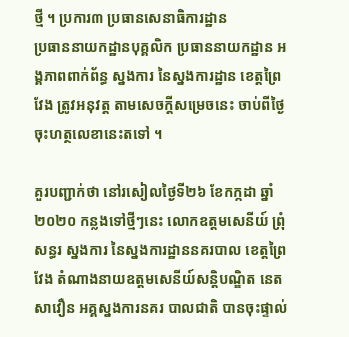ថ្មី ។ ប្រការ៣ ប្រធានសេនាធិការដ្ឋាន
ប្រធាននាយកដ្ឋានបុគ្គលិក ប្រធាននាយកដ្ឋាន អង្គភាពពាក់ព័ន្ធ ស្នងការ នៃស្នងការដ្ឋាន ខេត្តព្រៃវែង ត្រូវអនុវត្ត តាមសេចក្តីសម្រេចនេះ ចាប់ពីថ្ងៃចុះហត្ថលេខានេះតទៅ ។

គួរបញ្ជាក់ថា នៅរសៀលថ្ងៃទី២៦ ខែកក្កដា ឆ្នាំ២០២០ កន្លងទៅថ្មីៗនេះ លោកឧត្តមសេនីយ៍ ព្រុំ សន្ធរ ស្នងការ នៃស្នងការដ្ឋាននគរបាល ខេត្តព្រៃវែង តំណាងនាយឧត្តមសេនីយ៍សន្តិបណ្ឌិត នេត សាវឿន អគ្គស្នងការនគរ បាលជាតិ បានចុះផ្ទាល់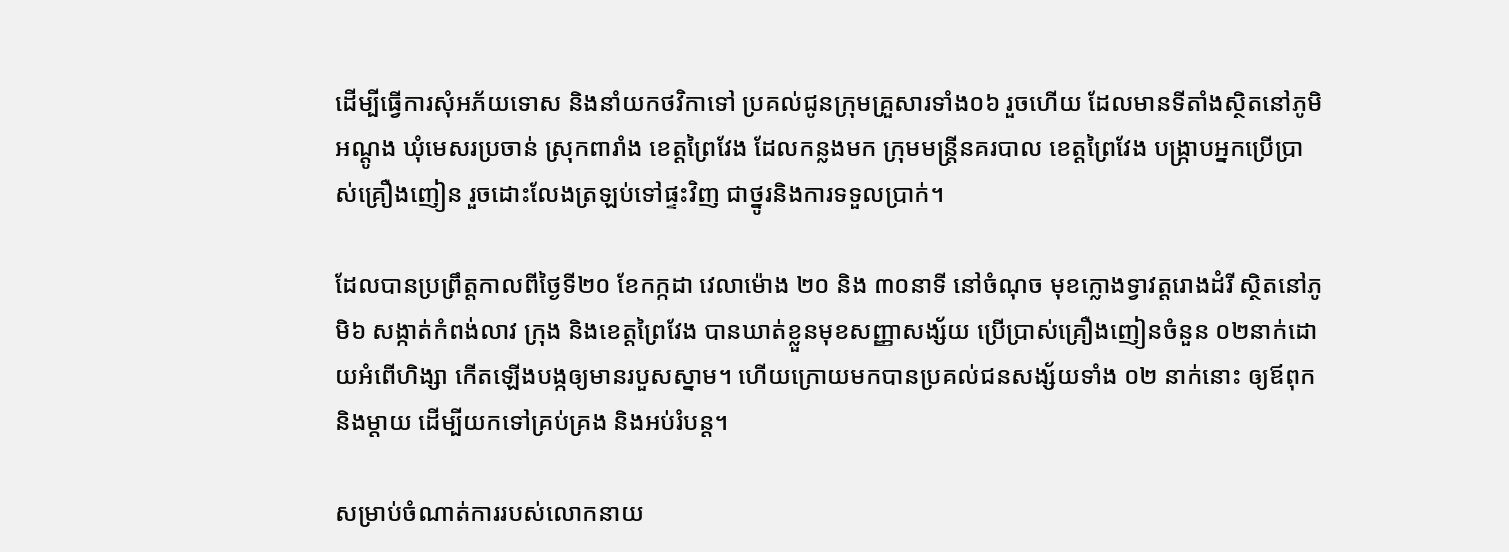ដើម្បីធ្វើការសុំអភ័យទោស និងនាំយកថវិកាទៅ ប្រគល់ជូនក្រុមគ្រួសារទាំង០៦ រួចហើយ ដែលមានទីតាំងស្ថិតនៅភូមិអណ្តូង ឃុំមេសរប្រចាន់ ស្រុកពារាំង ខេត្តព្រៃវែង ដែលកន្លងមក ក្រុមមន្ត្រីនគរបាល ខេត្តព្រៃវែង បង្រ្កាបអ្នកប្រើប្រាស់គ្រឿងញៀន រួចដោះលែងត្រឡប់ទៅផ្ទះវិញ ជាថ្នូរនិងការទទួលប្រាក់។

ដែលបានប្រព្រឹត្តកាលពីថ្ងៃទី២០ ខែកក្កដា វេលាម៉ោង ២០ និង ៣០នាទី នៅចំណុច មុខក្លោងទ្វាវត្តរោងដំរី ស្ថិតនៅភូមិ៦ សង្កាត់កំពង់លាវ ក្រុង និងខេត្តព្រៃវែង បានឃាត់ខ្លួនមុខសញ្ញាសង្ស័យ ប្រើប្រាស់គ្រឿងញៀនចំនួន ០២នាក់ដោយអំពើហិង្សា កើតឡើងបង្កឲ្យមានរបួសស្នាម។ ហើយក្រោយមកបានប្រគល់ជនសង្ស័យទាំង ០២ នាក់នោះ ឲ្យឪពុកនិងម្តាយ ដើម្បីយកទៅគ្រប់គ្រង និងអប់រំបន្ត។

សម្រាប់ចំណាត់ការរបស់លោកនាយ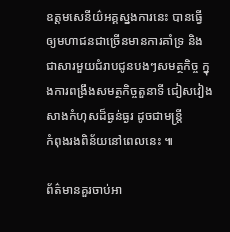ឧត្តមសេនីយ៌អគ្គស្នងការនេះ បានធ្វើឲ្យមហាជនជាច្រើនមានការគាំទ្រ និងជាសារមួយជំរាបជូនបងៗសមត្ថកិច្ច ក្នុងការពង្រឹងសមត្ថកិច្ចតួនាទី ជៀសវៀងសាងកំហុសដ៏ធ្ងន់ធ្ងរ ដូចជាមន្ត្រី
កំពុងរងពិន័យនៅពេលនេះ ៕

ព័ត៌មានគួរចាប់អា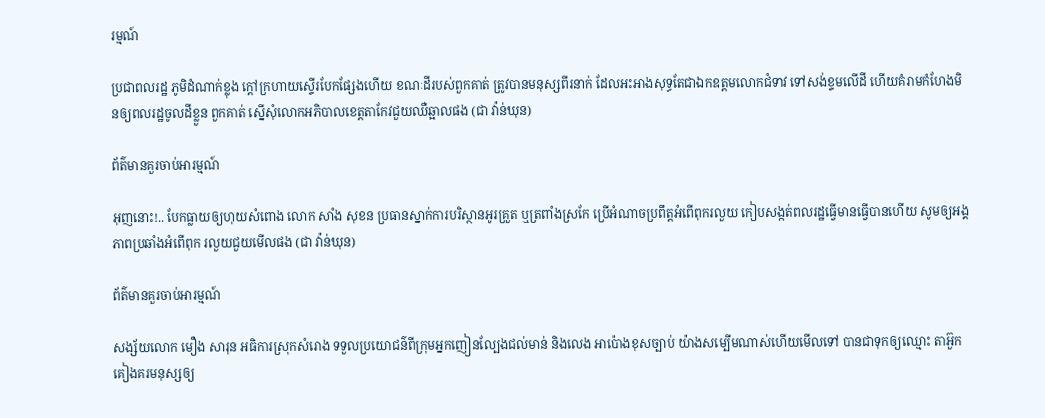រម្មណ៍

ប្រជាពលរដ្ឋ ភូមិដំណាក់ខ្លុង ក្តៅក្រហាយស្ទើរបែកផ្សែងហើយ ខណៈដីរបស់ពួកគាត់ ត្រូវបានមនុស្សពីរនាក់ ដែលអះអាងសុទ្ធតែជាឯកឧត្តមលោកជំទាវ ទៅសង់ខ្ទមលើដី ហើយគំរាមកំហែងមិនឲ្យពលរដ្ឋចូលដីខ្លួន ពួកគាត់ ស្នើសុំលោកអភិបាលខេត្តតាកែវជួយឈឺឆ្អាលផង (ជា វ៉ាន់ឃុន)

ព័ត៌មានគួរចាប់អារម្មណ៍

អុញនោះ!.. បែកធ្លាយឲ្យហុយសំពោង លោក សាំង សុខន ប្រធានស្នាក់ការបរិស្ថានអូរគ្រួត ឬត្រពាំងស្រកែ ប្រើអំណាចប្រពឹត្តអំពើពុករលួយ កៀបសង្កត់ពលរដ្ឋធ្វើមានធ្វើបានហើយ សូមឲ្យអង្គភាពប្រឆាំងអំពើពុក រលួយជួយមើលផង (ជា វ៉ាន់ឃុន)

ព័ត៌មានគួរចាប់អារម្មណ៍

សង្ស័យលោក មឿង សារុន អធិការស្រុកសំរោង ទទួលប្រយោជន៌ពីក្រុមអ្នកញៀនល្បែងជល់មាន់ និងលេង អាប៉ោងខុសច្បាប់ យ៉ាងសម្បើមណាស់ហើយមើលទៅ បានជាទុកឲ្យឈ្មោះ តាអ៊ួក គៀងគរមនុស្សឲ្យ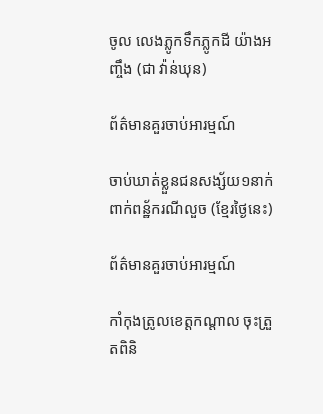ចូល លេងភ្លូកទឹកភ្លូកដី យ៉ាងអញ្ចឹង (ជា វ៉ាន់ឃុន)

ព័ត៌មានគួរចាប់អារម្មណ៍

ចាប់ឃាត់ខ្លួនជនសង្ស័យ១នាក់ ពាក់ពន្ឋ័ករណីលួច (ខ្មែរថ្ងៃនេះ)

ព័ត៌មានគួរចាប់អារម្មណ៍

កាំកុងត្រូលខេត្តកណ្ដាល ចុះត្រួតពិនិ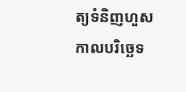ត្យទំនិញហួសកាលបរិច្ឆេទ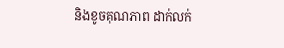និងខូចគុណភាព ដាក់លក់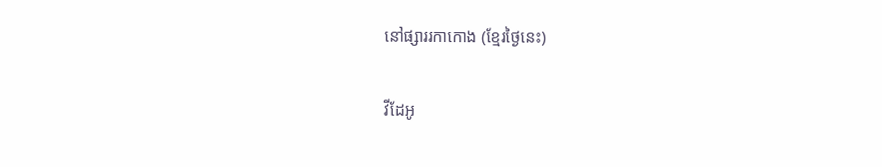នៅផ្សាររកាកោង (ខ្មែរថ្ងៃនេះ)

វីដែអូ